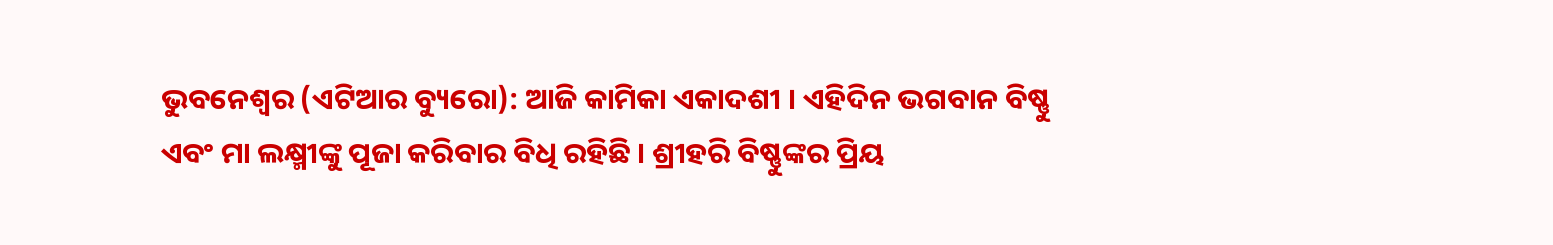ଭୁବନେଶ୍ୱର (ଏଟିଆର ବ୍ୟୁରୋ): ଆଜି କାମିକା ଏକାଦଶୀ । ଏହିଦିନ ଭଗବାନ ବିଷ୍ଣୁ ଏବଂ ମା ଲକ୍ଷ୍ମୀଙ୍କୁ ପୂଜା କରିବାର ବିଧି ରହିଛି । ଶ୍ରୀହରି ବିଷ୍ଣୁଙ୍କର ପ୍ରିୟ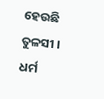ହେଉଛି ତୁଳସୀ । ଧର୍ମ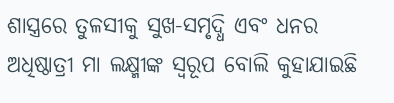ଶାସ୍ତ୍ରରେ ତୁଳସୀକୁ ସୁଖ-ସମୃଦ୍ଧି ଏବଂ ଧନର ଅଧିଷ୍ଠାତ୍ରୀ ମା ଲକ୍ଷ୍ମୀଙ୍କ ସ୍ୱରୂପ ବୋଲି କୁହାଯାଇଛି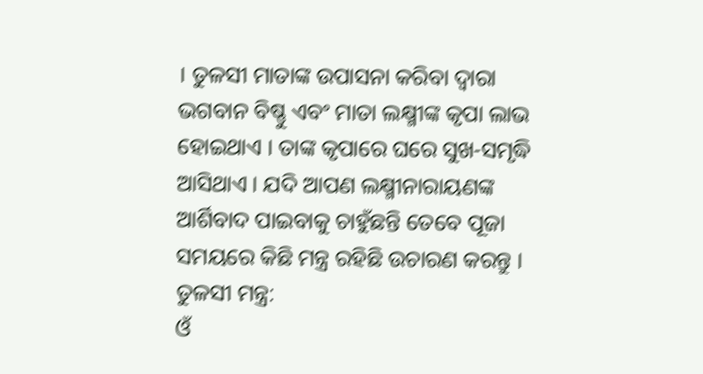। ତୁଳସୀ ମାତାଙ୍କ ଉପାସନା କରିବା ଦ୍ୱାରା ଭଗବାନ ବିଷ୍ଣୁ ଏବଂ ମାତା ଲକ୍ଷ୍ମୀଙ୍କ କୃପା ଲାଭ ହୋଇଥାଏ । ତାଙ୍କ କୃପାରେ ଘରେ ସୁଖ-ସମୃଦ୍ଧି ଆସିଥାଏ । ଯଦି ଆପଣ ଲକ୍ଷ୍ମୀନାରାୟଣଙ୍କ ଆର୍ଶିବାଦ ପାଇବାକୁ ଚାହୁଁଛନ୍ତି ତେବେ ପୂଜା ସମୟରେ କିଛି ମନ୍ତ୍ର ରହିଛି ଉଚାରଣ କରନ୍ତୁ ।
ତୁଳସୀ ମନ୍ତ୍ର:
ଓଁ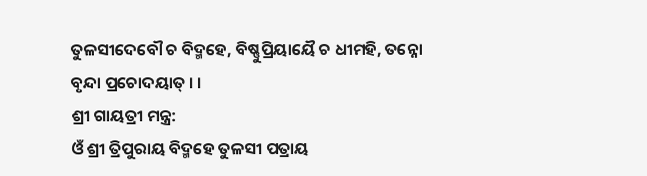ତୁଳସୀଦେବୌ ଚ ବିଦ୍ମହେ, ବିଷ୍ଣୁପ୍ରିୟାୟୈ ଚ ଧୀମହି, ତନ୍ନୋ ବୃନ୍ଦା ପ୍ରଚୋଦୟାତ୍ । ।
ଶ୍ରୀ ଗାୟତ୍ରୀ ମନ୍ତ୍ର:
ଓଁ ଶ୍ରୀ ତ୍ରିପୁରାୟ ବିଦ୍ମହେ ତୁଳସୀ ପତ୍ରାୟ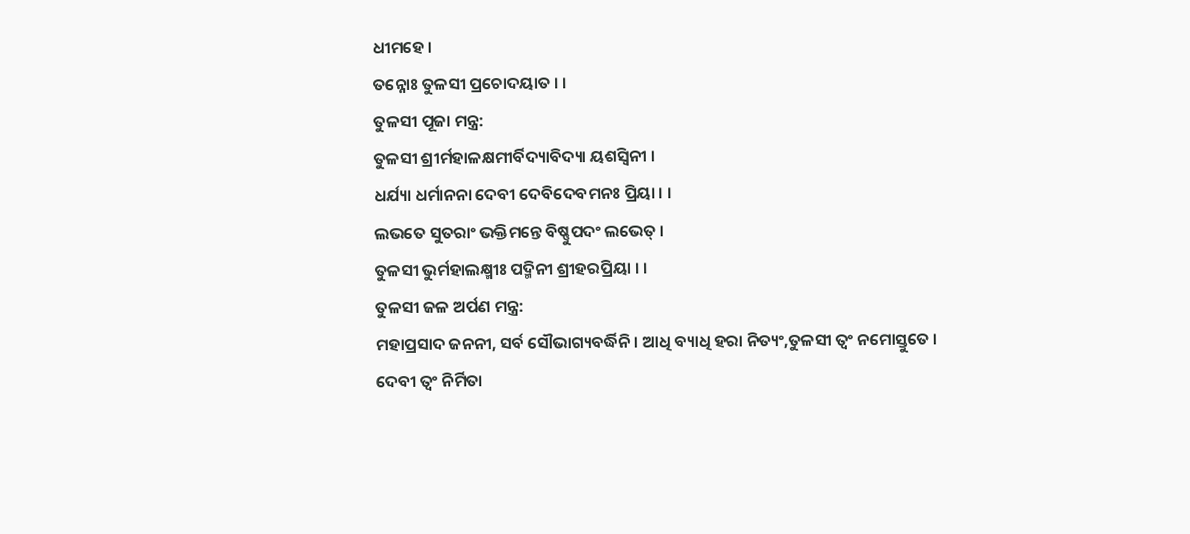ଧୀମହେ ।
ତନ୍ନୋଃ ତୁଳସୀ ପ୍ରଚୋଦୟାତ । ।
ତୁଳସୀ ପୂଜା ମନ୍ତ୍ର:
ତୁଳସୀ ଶ୍ରୀର୍ମହାଳକ୍ଷମୀର୍ବିଦ୍ୟାବିଦ୍ୟା ୟଶସ୍ୱିନୀ ।
ଧର୍ଯ୍ୟା ଧର୍ମାନନା ଦେବୀ ଦେବିଦେବମନଃ ପ୍ରିୟା । ।
ଲଭତେ ସୁତରାଂ ଭକ୍ତିମନ୍ତେ ବିଷ୍ଣୁପଦଂ ଲଭେତ୍ ।
ତୁଳସୀ ଭୁର୍ମହାଲକ୍ଷ୍ମୀଃ ପଦ୍ମିନୀ ଶ୍ରୀହରପ୍ରିୟା । ।
ତୁଳସୀ ଜଳ ଅର୍ପଣ ମନ୍ତ୍ର:
ମହାପ୍ରସାଦ ଜନନୀ, ସର୍ବ ସୌଭାଗ୍ୟବର୍ଦ୍ଧିନି । ଆଧି ବ୍ୟାଧି ହରା ନିତ୍ୟଂ,ତୁଳସୀ ତ୍ୱଂ ନମୋସ୍ତୁତେ ।
ଦେବୀ ତ୍ୱଂ ନିର୍ମିତା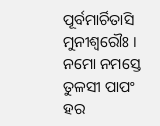ପୂର୍ବମାର୍ଚିତାସି ମୁନୀଶ୍ୱରୌଃ । ନମୋ ନମସ୍ତେ ତୁଳସୀ ପାପଂ ହର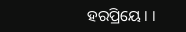ହରପ୍ରିୟେ । ।